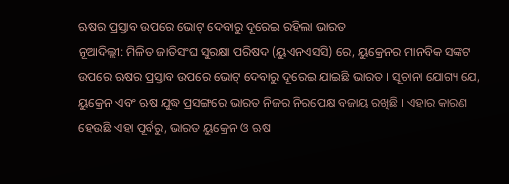ଋଷର ପ୍ରସ୍ତାବ ଉପରେ ଭୋଟ୍ ଦେବାରୁ ଦୂରେଇ ରହିଲା ଭାରତ
ନୂଆଦିଲ୍ଲୀ: ମିଳିତ ଜାତିସଂଘ ସୁରକ୍ଷା ପରିଷଦ (ୟୁଏନଏସସି) ରେ, ୟୁକ୍ରେନର ମାନବିକ ସଙ୍କଟ ଉପରେ ଋଷର ପ୍ରସ୍ତାବ ଉପରେ ଭୋଟ୍ ଦେବାରୁ ଦୂରେଇ ଯାଇଛି ଭାରତ । ସୂଚାନା ଯୋଗ୍ୟ ଯେ, ୟୁକ୍ରେନ ଏବଂ ଋଷ ଯୁଦ୍ଧ ପ୍ରସଙ୍ଗରେ ଭାରତ ନିଜର ନିରପେକ୍ଷ ବଜାୟ ରଖିଛି । ଏହାର କାରଣ ହେଉଛି ଏହା ପୂର୍ବରୁ, ଭାରତ ୟୁକ୍ରେନ ଓ ଋଷ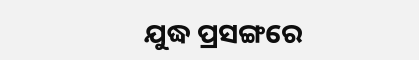ଯୁଦ୍ଧ ପ୍ରସଙ୍ଗରେ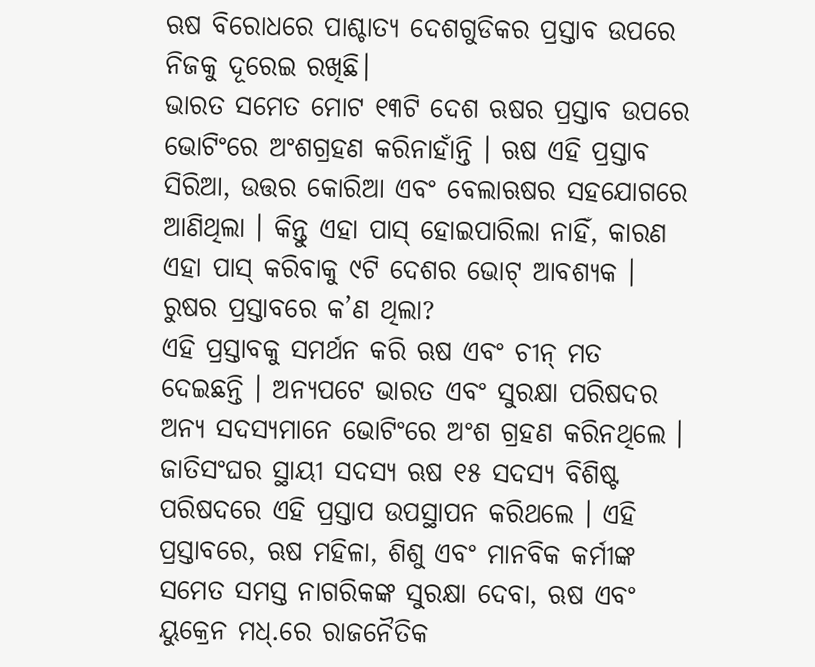ଋଷ ବିରୋଧରେ ପାଶ୍ଚାତ୍ୟ ଦେଶଗୁଡିକର ପ୍ରସ୍ତାବ ଉପରେ ନିଜକୁ ଦୂରେଇ ରଖିଛି।
ଭାରତ ସମେତ ମୋଟ ୧୩ଟି ଦେଶ ଋଷର ପ୍ରସ୍ତାବ ଉପରେ ଭୋଟିଂରେ ଅଂଶଗ୍ରହଣ କରିନାହାଁନ୍ତି । ଋଷ ଏହି ପ୍ରସ୍ତାବ ସିରିଆ, ଉତ୍ତର କୋରିଆ ଏବଂ ବେଲାଋଷର ସହଯୋଗରେ ଆଣିଥିଲା । କିନ୍ତୁ ଏହା ପାସ୍ ହୋଇପାରିଲା ନାହିଁ, କାରଣ ଏହା ପାସ୍ କରିବାକୁ ୯ଟି ଦେଶର ଭୋଟ୍ ଆବଶ୍ୟକ ।
ରୁଷର ପ୍ରସ୍ତାବରେ କ’ଣ ଥିଲା?
ଏହି ପ୍ରସ୍ତାବକୁ ସମର୍ଥନ କରି ଋଷ ଏବଂ ଚୀନ୍ ମତ ଦେଇଛନ୍ତି । ଅନ୍ୟପଟେ ଭାରତ ଏବଂ ସୁରକ୍ଷା ପରିଷଦର ଅନ୍ୟ ସଦସ୍ୟମାନେ ଭୋଟିଂରେ ଅଂଶ ଗ୍ରହଣ କରିନଥିଲେ । ଜାତିସଂଘର ସ୍ଥାୟୀ ସଦସ୍ୟ ଋଷ ୧୫ ସଦସ୍ୟ ବିଶିଷ୍ଟ ପରିଷଦରେ ଏହି ପ୍ରସ୍ତାପ ଉପସ୍ଥାପନ କରିଥଲେ । ଏହି ପ୍ରସ୍ତାବରେ, ଋଷ ମହିଳା, ଶିଶୁ ଏବଂ ମାନବିକ କର୍ମୀଙ୍କ ସମେତ ସମସ୍ତ ନାଗରିକଙ୍କ ସୁରକ୍ଷା ଦେବା, ଋଷ ଏବଂ ୟୁକ୍ରେନ ମଧ୍.ରେ ରାଜନୈତିକ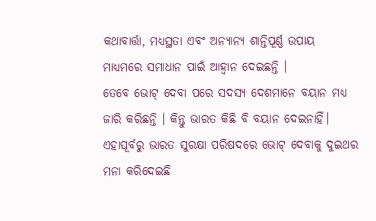କଥାବାର୍ତ୍ତା, ମଧ୍ୟସ୍ଥତା ଏବଂ ଅନ୍ୟାନ୍ୟ ଶାନ୍ତିପୂର୍ଣ୍ଣ ଉପାୟ ମାଧ୍ୟମରେ ସମାଧାନ ପାଇଁ ଆହ୍ୱାନ ଦେଇଛନ୍ତି ।
ତେବେ ଭୋଟ୍ ଦେବା ପରେ ସଦସ୍ୟ ଦେଶମାନେ ବୟାନ ମଧ୍ୟ ଜାରି କରିଛନ୍ତି । କିନ୍ତୁ ଭାରତ କିଛି ବି ବୟାନ ଦେଇନାହିଁ। ଏହାପୂର୍ବରୁ ଭାରତ ସୁରକ୍ଷା ପରିଷଦରେ ଭୋଟ୍ ଦେବାକୁ ଦୁଇଥର ମନା କରିଦେଇଛି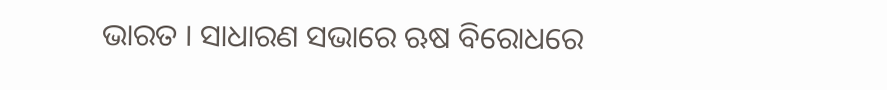ଭାରତ । ସାଧାରଣ ସଭାରେ ଋଷ ବିରୋଧରେ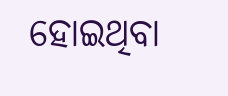ହୋଇଥିବା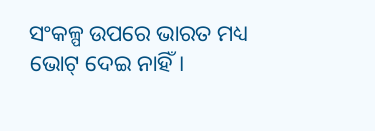ସଂକଳ୍ପ ଉପରେ ଭାରତ ମଧ୍ୟ ଭୋଟ୍ ଦେଇ ନାହିଁ।